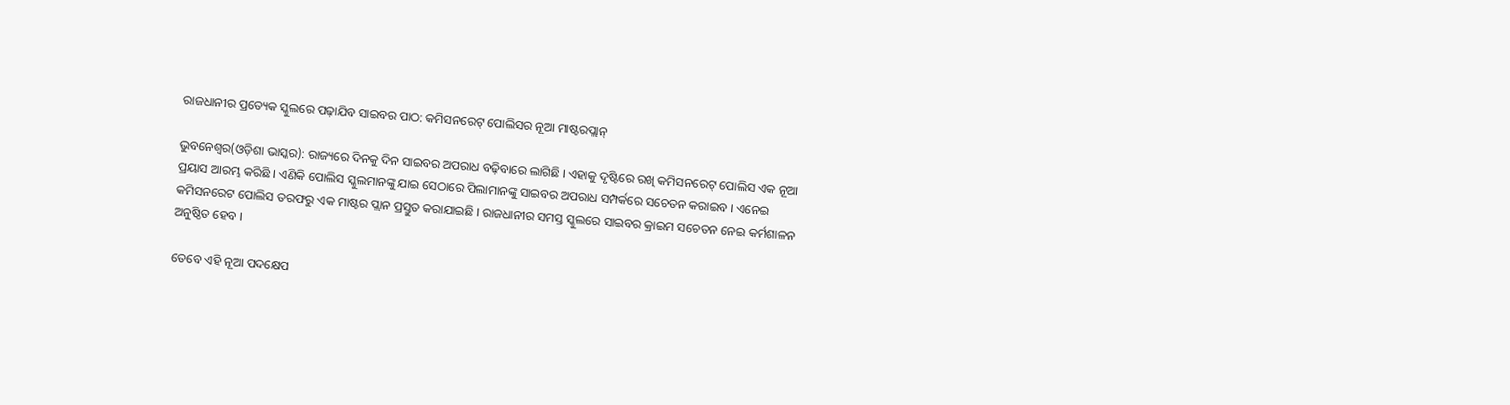ରାଜଧାନୀର ପ୍ରତ୍ୟେକ ସ୍କୁଲରେ ପଢ଼ାଯିବ ସାଇବର ପାଠ: କମିସନରେଟ୍ ପୋଲିସର ନୂଆ ମାଷ୍ଟରପ୍ଲାନ୍

ଭୁବନେଶ୍ୱର(ଓଡ଼ିଶା ଭାସ୍କର): ରାଜ୍ୟରେ ଦିନକୁ ଦିନ ସାଇବର ଅପରାଧ ବଢ଼ିବାରେ ଲାଗିଛି । ଏହାକୁ ଦୃଷ୍ଟିରେ ରଖି କମିସନରେଟ୍ ପୋଲିସ ଏକ ନୂଆ ପ୍ରୟାସ ଆରମ୍ଭ କରିଛି । ଏଣିକି ପୋଲିସ ସ୍କୁଲମାନଙ୍କୁ ଯାଇ ସେଠାରେ ପିଲାମାନଙ୍କୁ ସାଇବର ଅପରାଧ ସମ୍ପର୍କରେ ସଚେତନ କରାଇବ । ଏନେଇ କମିସନରେଟ ପୋଲିସ ତରଫରୁ ଏକ ମାଷ୍ଟର ପ୍ଲାନ ପ୍ରସ୍ତୁତ କରାଯାଇଛି । ରାଜଧାନୀର ସମସ୍ତ ସ୍କୁଲରେ ସାଇବର କ୍ରାଇମ ସଚେତନ ନେଇ କର୍ମଶାଳନ ଅନୁଷ୍ଠିତ ହେବ ।

ତେବେ ଏହି ନୂଆ ପଦକ୍ଷେପ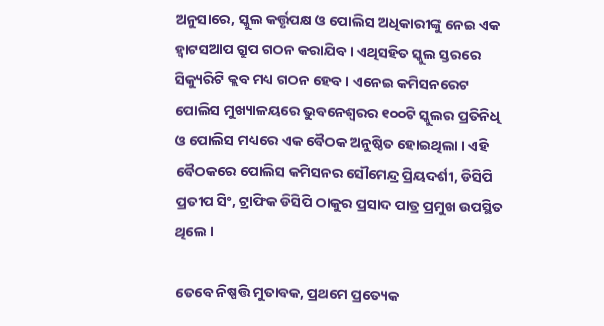ଅନୁସାରେ, ସ୍କୁଲ କର୍ତ୍ତୃପକ୍ଷ ଓ ପୋଲିସ ଅଧିକାରୀଙ୍କୁ ନେଇ ଏକ ହ୍ୱାଟସଆପ ଗ୍ରୁପ ଗଠନ କରାଯିବ । ଏଥିସହିତ ସ୍କୁଲ ସ୍ତରରେ ସିକ୍ୟୁରିଟି କ୍ଲବ ମଧ୍ୟ ଗଠନ ହେବ । ଏନେଇ କମିସନରେଟ ପୋଲିସ ମୁଖ୍ୟାଳୟରେ ଭୁବନେଶ୍ୱରର ୧୦୦ଟି ସ୍କୁଲର ପ୍ରତିନିଧି ଓ ପୋଲିସ ମଧ୍ୟରେ ଏକ ବୈଠକ ଅନୁଷ୍ଠିତ ହୋଇଥିଲା । ଏହି ବୈଠକରେ ପୋଲିସ କମିସନର ସୌମେନ୍ଦ୍ର ପ୍ରିୟଦର୍ଶୀ, ଡିସିପି ପ୍ରତୀପ ସିଂ, ଟ୍ରାଫିକ ଡିସିପି ଠାକୁର ପ୍ରସାଦ ପାତ୍ର ପ୍ରମୁଖ ଉପସ୍ଥିତ ଥିଲେ ।

ତେବେ ନିଷ୍ପତ୍ତି ମୁତାବକ, ପ୍ରଥମେ ପ୍ରତ୍ୟେକ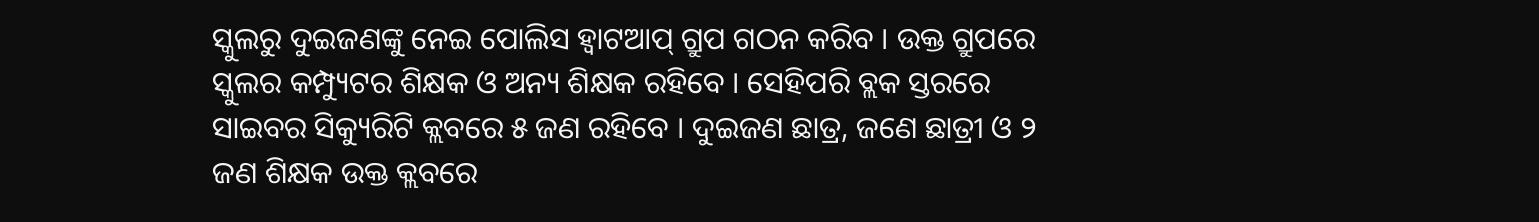ସ୍କୁଲରୁ ଦୁଇଜଣଙ୍କୁ ନେଇ ପୋଲିସ ହ୍ୱାଟଆପ୍ ଗ୍ରୁପ ଗଠନ କରିବ । ଉକ୍ତ ଗ୍ରୁପରେ ସ୍କୁଲର କମ୍ପ୍ୟୁଟର ଶିକ୍ଷକ ଓ ଅନ୍ୟ ଶିକ୍ଷକ ରହିବେ । ସେହିପରି ବ୍ଲକ ସ୍ତରରେ ସାଇବର ସିକ୍ୟୁରିଟି କ୍ଲବରେ ୫ ଜଣ ରହିବେ । ଦୁଇଜଣ ଛାତ୍ର, ଜଣେ ଛାତ୍ରୀ ଓ ୨ ଜଣ ଶିକ୍ଷକ ଉକ୍ତ କ୍ଲବରେ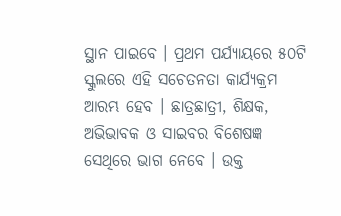ସ୍ଥାନ ପାଇବେ । ପ୍ରଥମ ପର୍ଯ୍ୟାୟରେ ୫୦ଟି ସ୍କୁଲରେ ଏହି ସଚେତନତା କାର୍ଯ୍ୟକ୍ରମ ଆରମ୍ଭ ହେବ । ଛାତ୍ରଛାତ୍ରୀ, ଶିକ୍ଷକ, ଅଭିଭାବକ ଓ ସାଇବର ବିଶେଷଜ୍ଞ ସେଥିରେ ଭାଗ ନେବେ । ଉକ୍ତ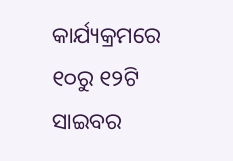କାର୍ଯ୍ୟକ୍ରମରେ ୧୦ରୁ ୧୨ଟି ସାଇବର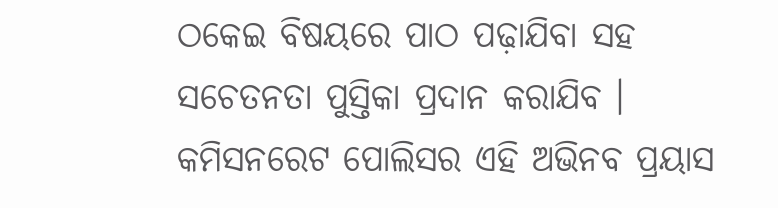ଠକେଇ ବିଷୟରେ ପାଠ ପଢ଼ାଯିବା ସହ ସଚେତନତା ପୁସ୍ତିକା ପ୍ରଦାନ କରାଯିବ । କମିସନରେଟ ପୋଲିସର ଏହି ଅଭିନବ ପ୍ରୟାସ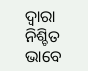ଦ୍ୱାରା ନିଶ୍ଚିତ ଭାବେ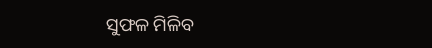ସୁଫଳ ମିଳିବ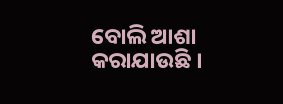ବୋଲି ଆଶା କରାଯାଉଛି ।